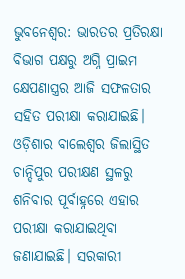ଭୁବନେଶ୍ୱର: ଭାରତର ପ୍ରତିରକ୍ଷା ବିଭାଗ ପକ୍ଷରୁ ଅଗ୍ନି ପ୍ରାଇମ କ୍ଷେପଣାସ୍ତ୍ରର ଆଜି ସଫଳତାର ସହିତ ପରୀକ୍ଷା କରାଯାଇଛି। ଓଡ଼ିଶାର ବାଲେଶ୍ୱର ଜିଲାସ୍ଥିତ ଚାନ୍ଦିପୁର ପରୀକ୍ଷଣ ସ୍ଥଳରୁ ଶନିବାର ପୂର୍ବାହ୍ନରେ ଏହାର ପରୀକ୍ଷା କରାଯାଇଥିବା ଜଣାଯାଇଛି। ସରକାରୀ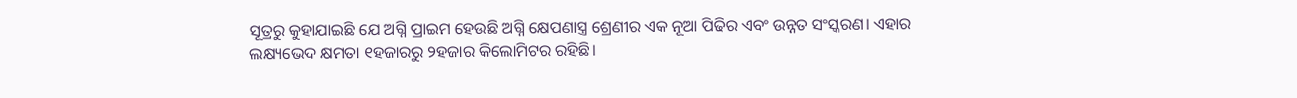ସୂତ୍ରରୁ କୁହାଯାଇଛି ଯେ ଅଗ୍ନି ପ୍ରାଇମ ହେଉଛି ଅଗ୍ନି କ୍ଷେପଣାସ୍ତ୍ର ଶ୍ରେଣୀର ଏକ ନୂଆ ପିଢିର ଏବଂ ଉନ୍ନତ ସଂସ୍କରଣ। ଏହାର ଲକ୍ଷ୍ୟଭେଦ କ୍ଷମତା ୧ହଜାରରୁ ୨ହଜାର କିଲୋମିଟର ରହିଛି।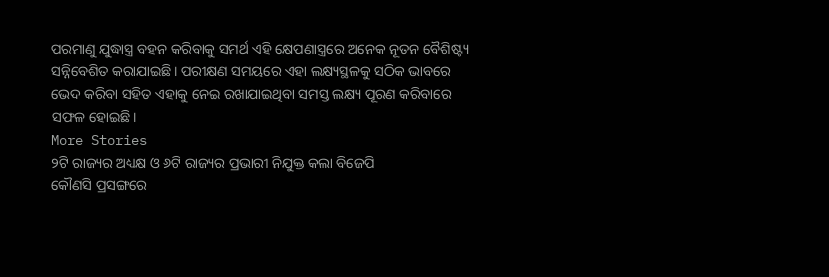ପରମାଣୁ ଯୁଦ୍ଧାସ୍ତ୍ର ବହନ କରିବାକୁ ସମର୍ଥ ଏହି କ୍ଷେପଣାସ୍ତ୍ରରେ ଅନେକ ନୂତନ ବୈଶିଷ୍ଟ୍ୟ ସନ୍ନିବେଶିତ କରାଯାଇଛି। ପରୀକ୍ଷଣ ସମୟରେ ଏହା ଲକ୍ଷ୍ୟସ୍ଥଳକୁ ସଠିକ ଭାବରେ ଭେଦ କରିବା ସହିତ ଏହାକୁ ନେଇ ରଖାଯାଇଥିବା ସମସ୍ତ ଲକ୍ଷ୍ୟ ପୂରଣ କରିବାରେ ସଫଳ ହୋଇଛି।
More Stories
୨ଟି ରାଜ୍ୟର ଅଧ୍ୟକ୍ଷ ଓ ୬ଟି ରାଜ୍ୟର ପ୍ରଭାରୀ ନିଯୁକ୍ତ କଲା ବିଜେପି
କୌଣସି ପ୍ରସଙ୍ଗରେ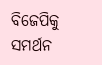ବିଜେପିକୁ ସମର୍ଥନ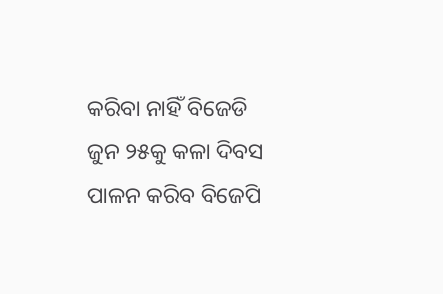କରିବା ନାହିଁ ବିଜେଡି
ଜୁନ ୨୫କୁ କଳା ଦିବସ ପାଳନ କରିବ ବିଜେପି